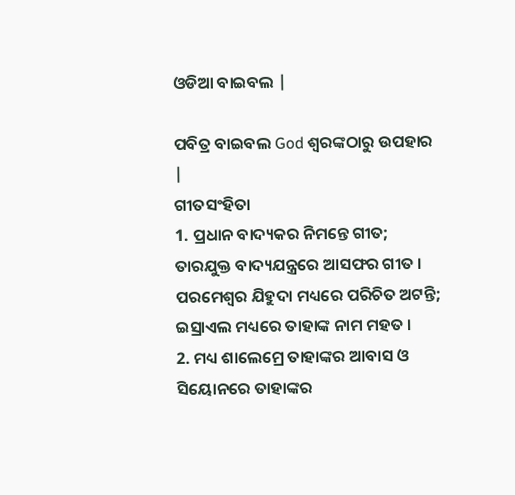ଓଡିଆ ବାଇବଲ |

ପବିତ୍ର ବାଇବଲ God ଶ୍ବରଙ୍କଠାରୁ ଉପହାର |
ଗୀତସଂହିତା
1. ପ୍ରଧାନ ବାଦ୍ୟକର ନିମନ୍ତେ ଗୀତ; ତାରଯୁକ୍ତ ବାଦ୍ୟଯନ୍ତ୍ରରେ ଆସଫର ଗୀତ । ପରମେଶ୍ଵର ଯିହୁଦା ମଧ୍ୟରେ ପରିଚିତ ଅଟନ୍ତି; ଇସ୍ରାଏଲ ମଧ୍ୟରେ ତାହାଙ୍କ ନାମ ମହତ ।
2. ମଧ୍ୟ ଶାଲେମ୍ରେ ତାହାଙ୍କର ଆବାସ ଓ ସିୟୋନରେ ତାହାଙ୍କର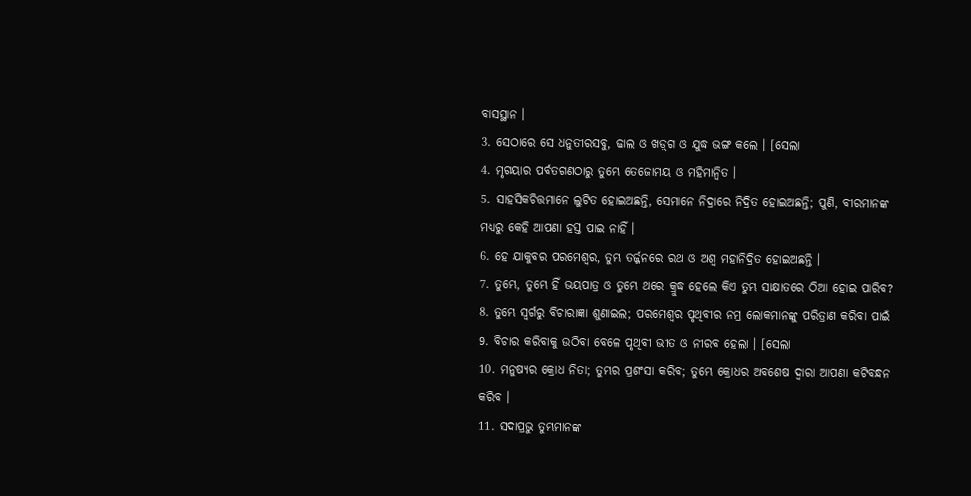ବାସସ୍ଥାନ ।
3. ସେଠାରେ ସେ ଧନୁତୀରସବୁ, ଢାଲ ଓ ଖଡ଼୍‍ଗ ଓ ଯୁଦ୍ଧ ଭଙ୍ଗ କଲେ । [ସେଲା
4. ମୃଗୟାର ପର୍ବତଗଣଠାରୁ ତୁମ୍ଭେ ତେଜୋମୟ ଓ ମହିମାନ୍ଵିତ ।
5. ସାହସିକଚିତ୍ତମାନେ ଲୁଟିତ ହୋଇଅଛନ୍ତି, ସେମାନେ ନିଦ୍ରାରେ ନିଦ୍ରିତ ହୋଇଅଛନ୍ତି; ପୁଣି, ବୀରମାନଙ୍କ ମଧ୍ୟରୁ କେହି ଆପଣା ହସ୍ତ ପାଇ ନାହିଁ ।
6. ହେ ଯାକୁବର ପରମେଶ୍ଵର, ତୁମ୍ଭ ତର୍ଜ୍ଜନରେ ରଥ ଓ ଅଶ୍ଵ ମହାନିଦ୍ରିତ ହୋଇଅଛନ୍ତି ।
7. ତୁମ୍ଭେ, ତୁମ୍ଭେ ହିଁ ଭୟପାତ୍ର ଓ ତୁମ୍ଭେ ଥରେ କ୍ରୁଦ୍ଧ ହେଲେ କିଏ ତୁମ୍ଭ ସାକ୍ଷାତରେ ଠିଆ ହୋଇ ପାରିବ?
8. ତୁମ୍ଭେ ସ୍ଵର୍ଗରୁ ବିଚାରାଜ୍ଞା ଶୁଣାଇଲ; ପରମେଶ୍ଵର ପୃଥିବୀର ନମ୍ର ଲୋକମାନଙ୍କୁ ପରିତ୍ରାଣ କରିବା ପାଇଁ
9. ବିଚାର କରିବାକୁ ଉଠିବା ବେଳେ ପୃଥିବୀ ଭୀତ ଓ ନୀରବ ହେଲା । [ସେଲା
10. ମନୁଷ୍ୟର କ୍ରୋଧ ନିତା; ତୁମ୍ଭର ପ୍ରଶଂସା କରିବ; ତୁମ୍ଭେ କ୍ରୋଧର ଅବଶେଷ ଦ୍ଵାରା ଆପଣା କଟିବନ୍ଧନ କରିବ ।
11. ସଦାପ୍ରଭୁ ତୁମ୍ଭମାନଙ୍କ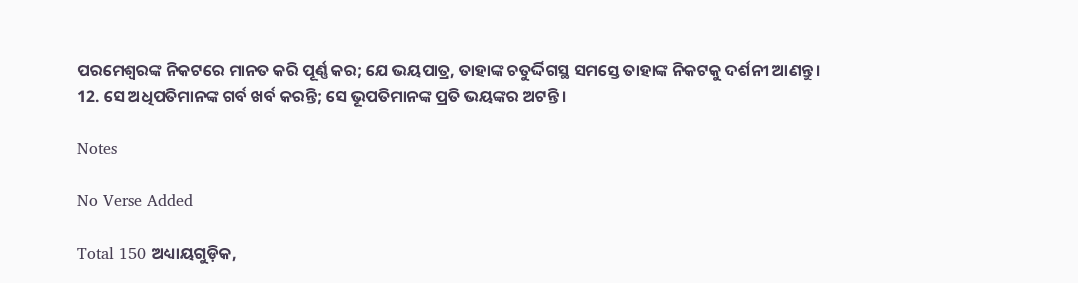ପରମେଶ୍ଵରଙ୍କ ନିକଟରେ ମାନତ କରି ପୂର୍ଣ୍ଣ କର; ଯେ ଭୟପାତ୍ର, ତାହାଙ୍କ ଚତୁର୍ଦ୍ଦିଗସ୍ଥ ସମସ୍ତେ ତାହାଙ୍କ ନିକଟକୁ ଦର୍ଶନୀ ଆଣନ୍ତୁ ।
12. ସେ ଅଧିପତିମାନଙ୍କ ଗର୍ବ ଖର୍ବ କରନ୍ତି; ସେ ଭୂପତିମାନଙ୍କ ପ୍ରତି ଭୟଙ୍କର ଅଟନ୍ତି ।

Notes

No Verse Added

Total 150 ଅଧ୍ୟାୟଗୁଡ଼ିକ,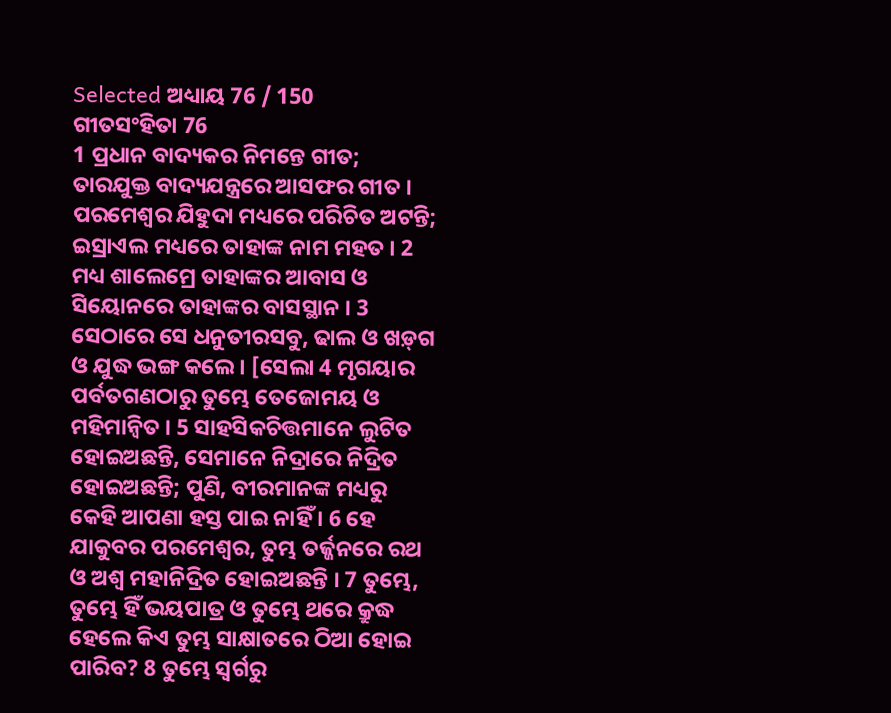Selected ଅଧ୍ୟାୟ 76 / 150
ଗୀତସଂହିତା 76
1 ପ୍ରଧାନ ବାଦ୍ୟକର ନିମନ୍ତେ ଗୀତ; ତାରଯୁକ୍ତ ବାଦ୍ୟଯନ୍ତ୍ରରେ ଆସଫର ଗୀତ । ପରମେଶ୍ଵର ଯିହୁଦା ମଧ୍ୟରେ ପରିଚିତ ଅଟନ୍ତି; ଇସ୍ରାଏଲ ମଧ୍ୟରେ ତାହାଙ୍କ ନାମ ମହତ । 2 ମଧ୍ୟ ଶାଲେମ୍ରେ ତାହାଙ୍କର ଆବାସ ଓ ସିୟୋନରେ ତାହାଙ୍କର ବାସସ୍ଥାନ । 3 ସେଠାରେ ସେ ଧନୁତୀରସବୁ, ଢାଲ ଓ ଖଡ଼୍‍ଗ ଓ ଯୁଦ୍ଧ ଭଙ୍ଗ କଲେ । [ସେଲା 4 ମୃଗୟାର ପର୍ବତଗଣଠାରୁ ତୁମ୍ଭେ ତେଜୋମୟ ଓ ମହିମାନ୍ଵିତ । 5 ସାହସିକଚିତ୍ତମାନେ ଲୁଟିତ ହୋଇଅଛନ୍ତି, ସେମାନେ ନିଦ୍ରାରେ ନିଦ୍ରିତ ହୋଇଅଛନ୍ତି; ପୁଣି, ବୀରମାନଙ୍କ ମଧ୍ୟରୁ କେହି ଆପଣା ହସ୍ତ ପାଇ ନାହିଁ । 6 ହେ ଯାକୁବର ପରମେଶ୍ଵର, ତୁମ୍ଭ ତର୍ଜ୍ଜନରେ ରଥ ଓ ଅଶ୍ଵ ମହାନିଦ୍ରିତ ହୋଇଅଛନ୍ତି । 7 ତୁମ୍ଭେ, ତୁମ୍ଭେ ହିଁ ଭୟପାତ୍ର ଓ ତୁମ୍ଭେ ଥରେ କ୍ରୁଦ୍ଧ ହେଲେ କିଏ ତୁମ୍ଭ ସାକ୍ଷାତରେ ଠିଆ ହୋଇ ପାରିବ? 8 ତୁମ୍ଭେ ସ୍ଵର୍ଗରୁ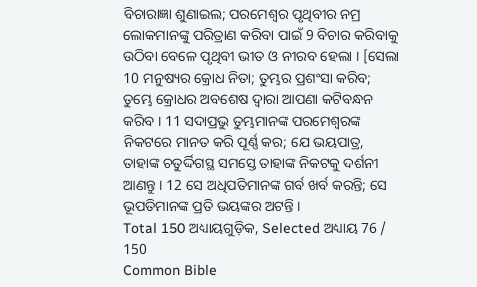ବିଚାରାଜ୍ଞା ଶୁଣାଇଲ; ପରମେଶ୍ଵର ପୃଥିବୀର ନମ୍ର ଲୋକମାନଙ୍କୁ ପରିତ୍ରାଣ କରିବା ପାଇଁ 9 ବିଚାର କରିବାକୁ ଉଠିବା ବେଳେ ପୃଥିବୀ ଭୀତ ଓ ନୀରବ ହେଲା । [ସେଲା 10 ମନୁଷ୍ୟର କ୍ରୋଧ ନିତା; ତୁମ୍ଭର ପ୍ରଶଂସା କରିବ; ତୁମ୍ଭେ କ୍ରୋଧର ଅବଶେଷ ଦ୍ଵାରା ଆପଣା କଟିବନ୍ଧନ କରିବ । 11 ସଦାପ୍ରଭୁ ତୁମ୍ଭମାନଙ୍କ ପରମେଶ୍ଵରଙ୍କ ନିକଟରେ ମାନତ କରି ପୂର୍ଣ୍ଣ କର; ଯେ ଭୟପାତ୍ର, ତାହାଙ୍କ ଚତୁର୍ଦ୍ଦିଗସ୍ଥ ସମସ୍ତେ ତାହାଙ୍କ ନିକଟକୁ ଦର୍ଶନୀ ଆଣନ୍ତୁ । 12 ସେ ଅଧିପତିମାନଙ୍କ ଗର୍ବ ଖର୍ବ କରନ୍ତି; ସେ ଭୂପତିମାନଙ୍କ ପ୍ରତି ଭୟଙ୍କର ଅଟନ୍ତି ।
Total 150 ଅଧ୍ୟାୟଗୁଡ଼ିକ, Selected ଅଧ୍ୟାୟ 76 / 150
Common Bible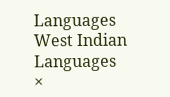Languages
West Indian Languages
×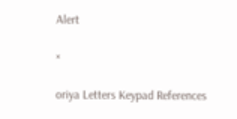Alert

×

oriya Letters Keypad References